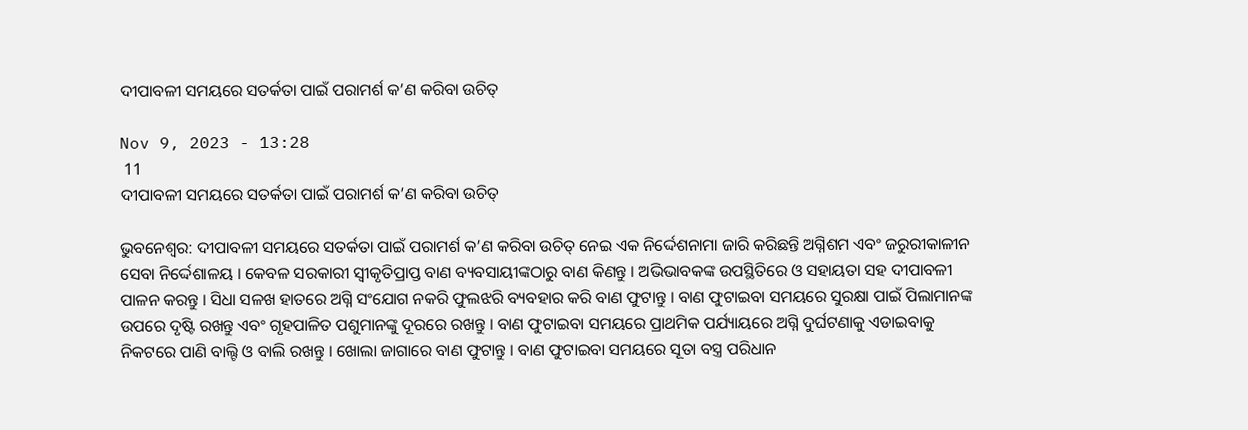ଦୀପାବଳୀ ସମୟରେ ସତର୍କତା ପାଇଁ ପରାମର୍ଶ କ’ଣ କରିବା ଉଚିତ୍

Nov 9, 2023 - 13:28
 11
ଦୀପାବଳୀ ସମୟରେ ସତର୍କତା ପାଇଁ ପରାମର୍ଶ କ’ଣ କରିବା ଉଚିତ୍

ଭୁବନେଶ୍ୱର: ଦୀପାବଳୀ ସମୟରେ ସତର୍କତା ପାଇଁ ପରାମର୍ଶ କ’ଣ କରିବା ଉଚିତ୍ ନେଇ ଏକ ନିର୍ଦ୍ଦେଶନାମା ଜାରି କରିଛନ୍ତି ଅଗ୍ନିଶମ ଏବଂ ଜରୁରୀକାଳୀନ ସେବା ନିର୍ଦ୍ଦେଶାଳୟ । କେବଳ ସରକାରୀ ସ୍ୱୀକୃତିପ୍ରାପ୍ତ ବାଣ ବ୍ୟବସାୟୀଙ୍କଠାରୁ ବାଣ କିଣନ୍ତୁ । ଅଭିଭାବକଙ୍କ ଉପସ୍ଥିତିରେ ଓ ସହାୟତା ସହ ଦୀପାବଳୀ ପାଳନ କରନ୍ତୁ । ସିଧା ସଳଖ ହାତରେ ଅଗ୍ନି ସଂଯୋଗ ନକରି ଫୁଲଝରି ବ୍ୟବହାର କରି ବାଣ ଫୁଟାନ୍ତୁ । ବାଣ ଫୁଟାଇବା ସମୟରେ ସୁରକ୍ଷା ପାଇଁ ପିଲାମାନଙ୍କ ଉପରେ ଦୃଷ୍ଟି ରଖନ୍ତୁ ଏବଂ ଗୃହପାଳିତ ପଶୁମାନଙ୍କୁ ଦୂରରେ ରଖନ୍ତୁ । ବାଣ ଫୁଟାଇବା ସମୟରେ ପ୍ରାଥମିକ ପର୍ଯ୍ୟାୟରେ ଅଗ୍ନି ଦୁର୍ଘଟଣାକୁ ଏଡାଇବାକୁ ନିକଟରେ ପାଣି ବାଲ୍ଟି ଓ ବାଲି ରଖନ୍ତୁ । ଖୋଲା ଜାଗାରେ ବାଣ ଫୁଟାନ୍ତୁ । ବାଣ ଫୁଟାଇବା ସମୟରେ ସୂତା ବସ୍ତ୍ର ପରିଧାନ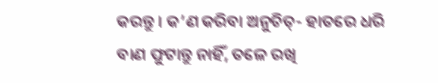କରନ୍ତୁ । କ’ଣ କରିବା ଅନୁଚିତ୍- ହାତରେ ଧରି ବାଣ ଫୁଟାନ୍ତୁ ନାହିଁ, ତଳେ ରଖି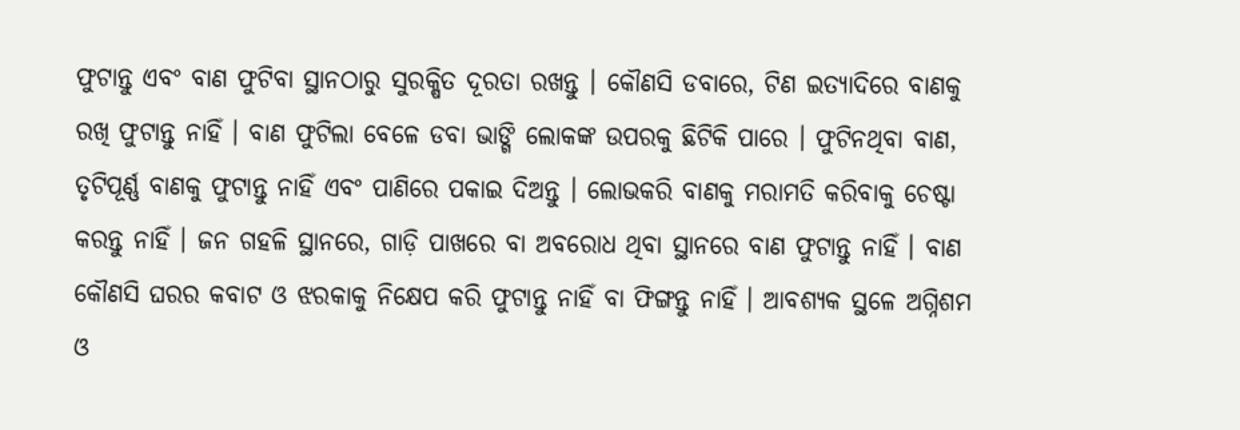ଫୁଟାନ୍ତୁ ଏବଂ ବାଣ ଫୁଟିବା ସ୍ଥାନଠାରୁ ସୁରକ୍ଷିତ ଦୂରତା ରଖନ୍ତୁ । କୌଣସି ଡବାରେ, ଟିଣ ଇତ୍ୟାଦିରେ ବାଣକୁ ରଖି ଫୁଟାନ୍ତୁ ନାହିଁ । ବାଣ ଫୁଟିଲା ବେଳେ ଡବା ଭାଙ୍ଗି ଲୋକଙ୍କ ଉପରକୁ ଛିଟିକି ପାରେ । ଫୁଟିନଥିବା ବାଣ, ତୃଟିପୂର୍ଣ୍ଣ ବାଣକୁ ଫୁଟାନ୍ତୁ ନାହିଁ ଏବଂ ପାଣିରେ ପକାଇ ଦିଅନ୍ତୁ । ଲୋଭକରି ବାଣକୁ ମରାମତି କରିବାକୁ ଚେଷ୍ଟା କରନ୍ତୁ ନାହିଁ । ଜନ ଗହଳି ସ୍ଥାନରେ, ଗାଡ଼ି ପାଖରେ ବା ଅବରୋଧ ଥିବା ସ୍ଥାନରେ ବାଣ ଫୁଟାନ୍ତୁ ନାହିଁ । ବାଣ କୌଣସି ଘରର କବାଟ ଓ ଝରକାକୁ ନିକ୍ଷେପ କରି ଫୁଟାନ୍ତୁ ନାହିଁ ବା ଫିଙ୍ଗନ୍ତୁ ନାହିଁ । ଆବଶ୍ୟକ ସ୍ଥଳେ ଅଗ୍ନିଶମ ଓ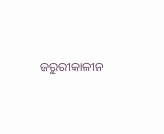ଜରୁରୀକାଳୀନ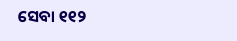ସେବା ୧୧୨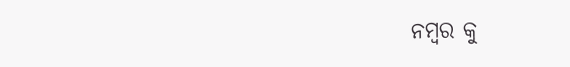ନମ୍ବର କୁ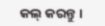କଲ୍ କରନ୍ତୁ ।